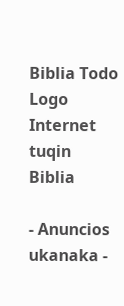Biblia Todo Logo
Internet tuqin Biblia

- Anuncios ukanaka -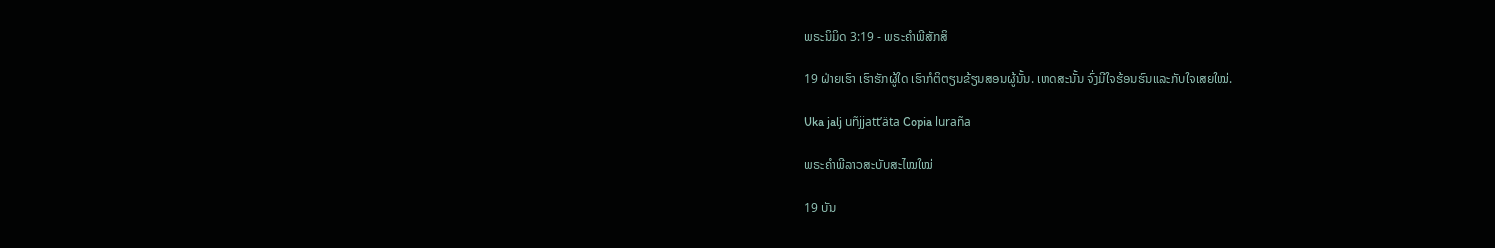ພຣະນິມິດ 3:19 - ພຣະຄຳພີສັກສິ

19 ຝ່າຍເຮົາ ເຮົາຮັກຜູ້ໃດ ເຮົາກໍຕິຕຽນຂ້ຽນສອນຜູ້ນັ້ນ. ເຫດສະນັ້ນ ຈົ່ງມີໃຈຮ້ອນຮົນແລະກັບໃຈເສຍໃໝ່.

Uka jalj uñjjattʼäta Copia luraña

ພຣະຄຳພີລາວສະບັບສະໄໝໃໝ່

19 ບັນ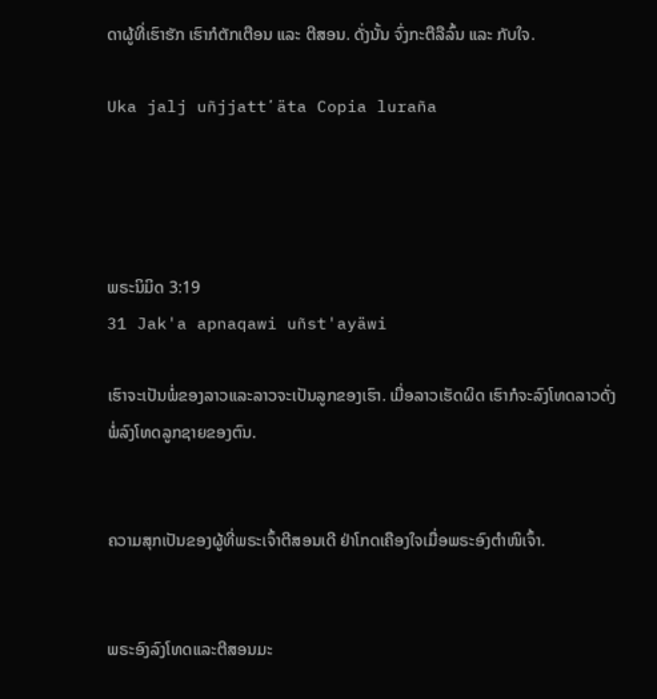ດາຜູ້ທີ່ເຮົາຮັກ ເຮົາກໍຕັກເຕືອນ ແລະ ຕີສອນ. ດັ່ງນັ້ນ ຈົ່ງກະຕືລືລົ້ນ ແລະ ກັບໃຈ.

Uka jalj uñjjattʼäta Copia luraña




ພຣະນິມິດ 3:19
31 Jak'a apnaqawi uñst'ayäwi

ເຮົາຈະເປັນພໍ່ຂອງລາວແລະລາວຈະເປັນລູກຂອງເຮົາ. ເມື່ອລາວເຮັດຜິດ ເຮົາກໍຈະລົງໂທດລາວດັ່ງພໍ່ລົງໂທດລູກຊາຍຂອງຕົນ.


ຄວາມສຸກເປັນຂອງຜູ້ທີ່ພຣະເຈົ້າຕີສອນເດີ ຢ່າໂກດເຄືອງໃຈເມື່ອພຣະອົງຕຳໜິເຈົ້າ.


ພຣະອົງລົງໂທດແລະຕີສອນມະ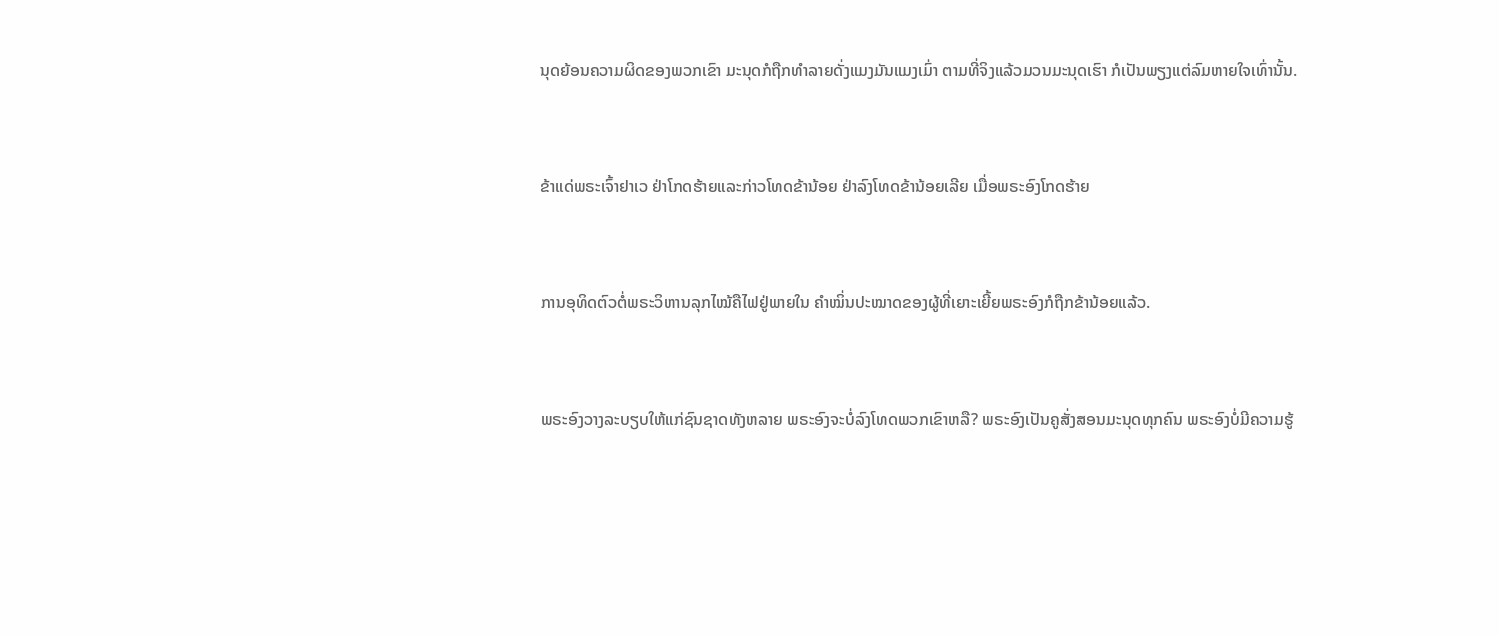ນຸດຍ້ອນຄວາມຜິດຂອງພວກເຂົາ ມະນຸດກໍຖືກທຳລາຍດັ່ງແມງມັນແມງເມົ່າ ຕາມທີ່ຈິງແລ້ວມວນມະນຸດເຮົາ ກໍເປັນພຽງແຕ່ລົມຫາຍໃຈເທົ່ານັ້ນ.


ຂ້າແດ່ພຣະເຈົ້າຢາເວ ຢ່າໂກດຮ້າຍແລະກ່າວໂທດຂ້ານ້ອຍ ຢ່າລົງໂທດຂ້ານ້ອຍເລີຍ ເມື່ອພຣະອົງໂກດຮ້າຍ


ການອຸທິດຕົວຕໍ່ພຣະວິຫານລຸກໄໝ້ຄືໄຟຢູ່ພາຍໃນ ຄຳໝິ່ນປະໝາດຂອງຜູ້ທີ່ເຍາະເຍີ້ຍພຣະອົງກໍຖືກຂ້ານ້ອຍແລ້ວ.


ພຣະອົງວາງລະບຽບໃຫ້ແກ່ຊົນຊາດທັງຫລາຍ ພຣະອົງຈະບໍ່ລົງໂທດພວກເຂົາຫລື? ພຣະອົງເປັນຄູສັ່ງສອນມະນຸດທຸກຄົນ ພຣະອົງບໍ່ມີຄວາມຮູ້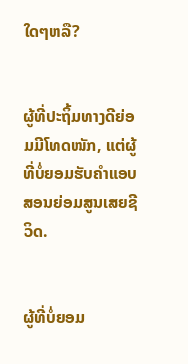ໃດໆຫລື?


ຜູ້ທີ່ປະຖິ້ມທາງດີຍ່ອມມີໂທດໜັກ, ແຕ່ຜູ້ທີ່ບໍ່ຍອມຮັບຄຳແອບສອນຍ່ອມສູນເສຍຊີວິດ.


ຜູ້ທີ່ບໍ່ຍອມ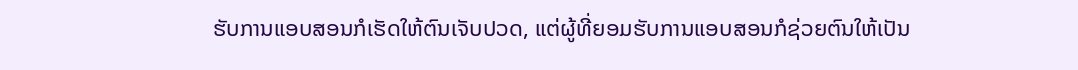ຮັບການແອບສອນກໍເຮັດໃຫ້ຕົນເຈັບປວດ, ແຕ່ຜູ້ທີ່ຍອມຮັບການແອບສອນກໍຊ່ວຍຕົນໃຫ້ເປັນ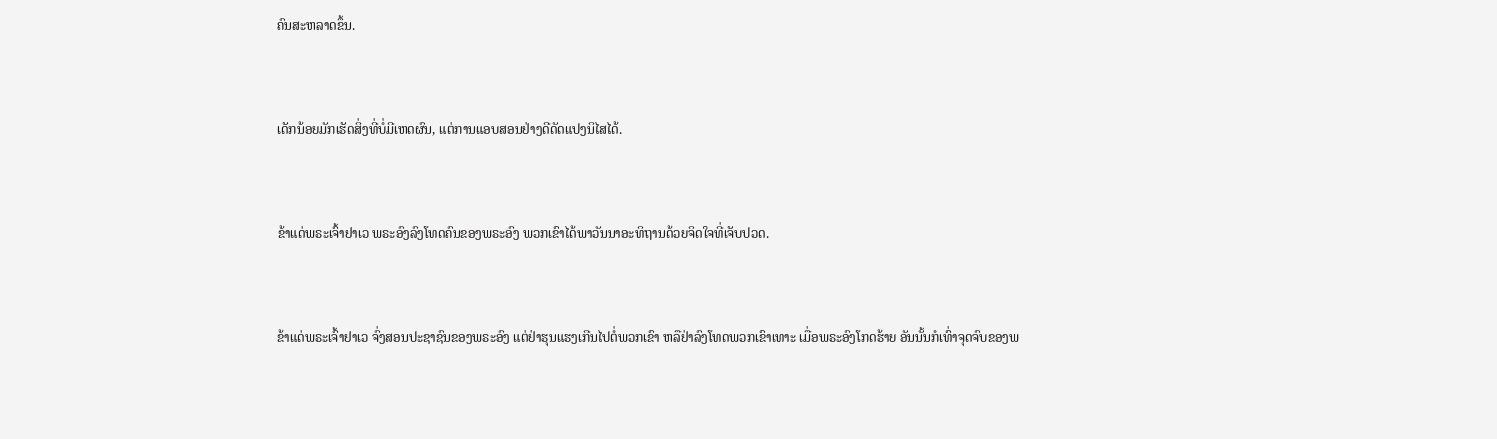ຄົນສະຫລາດຂຶ້ນ.


ເດັກນ້ອຍມັກເຮັດສິ່ງທີ່ບໍ່ມີເຫດຜົນ, ແຕ່ການແອບສອນຢ່າງດີດັດແປງນິໄສໄດ້.


ຂ້າແດ່ພຣະເຈົ້າຢາເວ ພຣະອົງລົງໂທດຄົນຂອງພຣະອົງ ພວກເຂົາໄດ້ພາວັນນາອະທິຖານດ້ວຍຈິດໃຈທີ່ເຈັບປວດ.


ຂ້າແດ່ພຣະເຈົ້າຢາເວ ຈົ່ງສອນປະຊາຊົນຂອງພຣະອົງ ແຕ່ຢ່າຮຸນແຮງເກີນໄປຕໍ່ພວກເຂົາ ຫລືຢ່າລົງໂທດພວກເຂົາເທາະ ເມື່ອພຣະອົງໂກດຮ້າຍ ອັນນັ້ນກໍເທົ່າຈຸດຈົບຂອງພ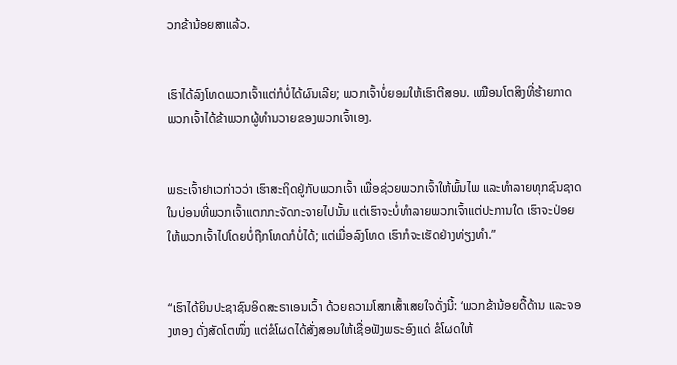ວກຂ້ານ້ອຍສາແລ້ວ.


ເຮົາໄດ້ລົງໂທດພວກເຈົ້າແຕ່ກໍບໍ່ໄດ້ຜົນເລີຍ; ພວກເຈົ້າບໍ່ຍອມໃຫ້ເຮົາຕີສອນ. ເໝືອນໂຕສິງທີ່ຮ້າຍກາດ ພວກເຈົ້າໄດ້ຂ້າພວກຜູ້ທຳນວາຍຂອງພວກເຈົ້າເອງ.


ພຣະເຈົ້າຢາເວກ່າວວ່າ ເຮົາສະຖິດຢູ່ກັບພວກເຈົ້າ ເພື່ອຊ່ວຍພວກເຈົ້າໃຫ້ພົ້ນໄພ ແລະທຳລາຍທຸກຊົນຊາດ ໃນບ່ອນທີ່ພວກເຈົ້າແຕກກະຈັດກະຈາຍໄປນັ້ນ ແຕ່ເຮົາຈະບໍ່ທຳລາຍພວກເຈົ້າແຕ່ປະການໃດ ເຮົາຈະປ່ອຍໃຫ້ພວກເຈົ້າໄປໂດຍບໍ່ຖືກໂທດກໍບໍ່ໄດ້; ແຕ່ເມື່ອລົງໂທດ ເຮົາກໍຈະເຮັດຢ່າງທ່ຽງທຳ.”


“ເຮົາໄດ້ຍິນປະຊາຊົນອິດສະຣາເອນເວົ້າ ດ້ວຍຄວາມໂສກເສົ້າເສຍໃຈດັ່ງນີ້: ‘ພວກຂ້ານ້ອຍດື້ດ້ານ ແລະຈອງຫອງ ດັ່ງສັດໂຕໜຶ່ງ ແຕ່ຂໍໂຜດໄດ້ສັ່ງສອນໃຫ້ເຊື່ອຟັງພຣະອົງແດ່ ຂໍໂຜດໃຫ້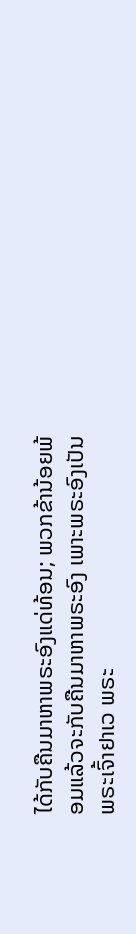ໄດ້ກັບຄືນມາຫາພຣະອົງແດ່ທ້ອນ; ພວກຂ້ານ້ອຍພ້ອມແລ້ວຈະກັບຄືນມາຫາພຣະອົງ ເພາະພຣະອົງເປັນພຣະເຈົ້າຢາເວ ພຣະ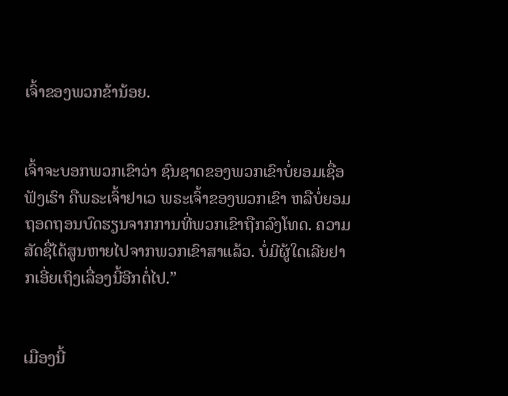ເຈົ້າຂອງພວກຂ້ານ້ອຍ.


ເຈົ້າຈະບອກພວກເຂົາວ່າ ຊົນຊາດຂອງພວກເຂົາບໍ່ຍອມເຊື່ອຟັງເຮົາ ຄືພຣະເຈົ້າຢາເວ ພຣະເຈົ້າຂອງພວກເຂົາ ຫລືບໍ່ຍອມຖອດຖອນບົດຮຽນຈາກການທີ່ພວກເຂົາຖືກລົງໂທດ. ຄວາມສັດຊື່ໄດ້ສູນຫາຍໄປຈາກພວກເຂົາສາແລ້ວ. ບໍ່ມີຜູ້ໃດເລີຍຢາກເອີ່ຍເຖິງເລື່ອງນີ້ອີກຕໍ່ໄປ.”


ເມືອງນີ້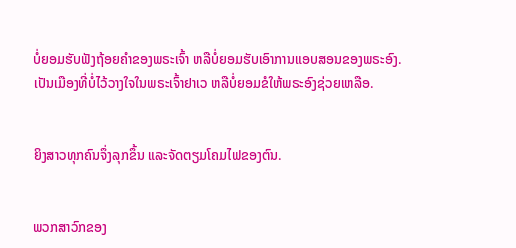ບໍ່ຍອມຮັບຟັງຖ້ອຍຄຳຂອງພຣະເຈົ້າ ຫລືບໍ່ຍອມຮັບເອົາການແອບສອນຂອງພຣະອົງ. ເປັນເມືອງທີ່ບໍ່ໄວ້ວາງໃຈໃນພຣະເຈົ້າຢາເວ ຫລືບໍ່ຍອມຂໍໃຫ້ພຣະອົງຊ່ວຍເຫລືອ.


ຍິງສາວທຸກຄົນຈຶ່ງລຸກຂຶ້ນ ແລະຈັດຕຽມໂຄມໄຟຂອງຕົນ.


ພວກສາວົກຂອງ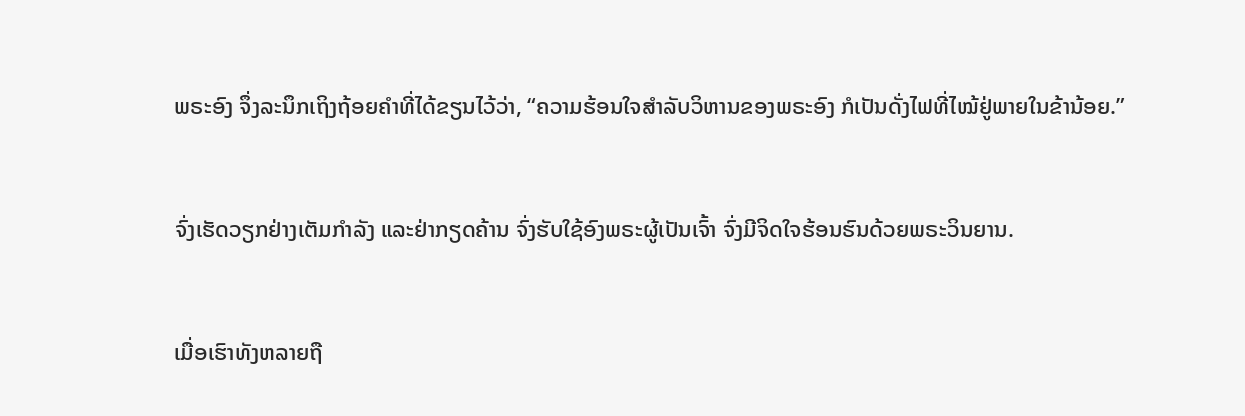ພຣະອົງ ຈຶ່ງລະນຶກເຖິງຖ້ອຍຄຳທີ່ໄດ້ຂຽນໄວ້ວ່າ, “ຄວາມຮ້ອນໃຈສຳລັບວິຫານຂອງພຣະອົງ ກໍເປັນດັ່ງໄຟທີ່ໄໝ້ຢູ່ພາຍໃນຂ້ານ້ອຍ.”


ຈົ່ງເຮັດວຽກຢ່າງເຕັມກຳລັງ ແລະຢ່າກຽດຄ້ານ ຈົ່ງຮັບໃຊ້ອົງພຣະຜູ້ເປັນເຈົ້າ ຈົ່ງມີຈິດໃຈຮ້ອນຮົນດ້ວຍພຣະວິນຍານ.


ເມື່ອເຮົາທັງຫລາຍຖື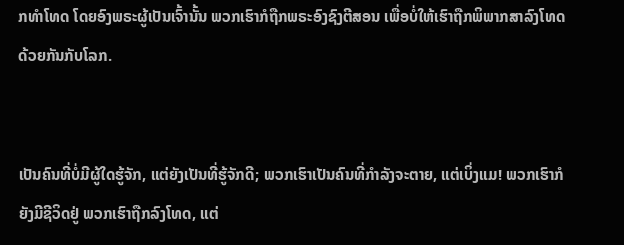ກທຳໂທດ ໂດຍອົງພຣະຜູ້ເປັນເຈົ້ານັ້ນ ພວກເຮົາກໍຖືກພຣະອົງຊົງຕີສອນ ເພື່ອບໍ່ໃຫ້ເຮົາຖືກພິພາກສາລົງໂທດດ້ວຍກັນກັບໂລກ.


ເປັນຄົນທີ່ບໍ່ມີຜູ້ໃດຮູ້ຈັກ, ແຕ່ຍັງເປັນທີ່ຮູ້ຈັກດີ; ພວກເຮົາເປັນຄົນທີ່ກຳລັງຈະຕາຍ, ແຕ່ເບິ່ງແມ! ພວກເຮົາກໍຍັງມີຊີວິດຢູ່ ພວກເຮົາຖືກລົງໂທດ, ແຕ່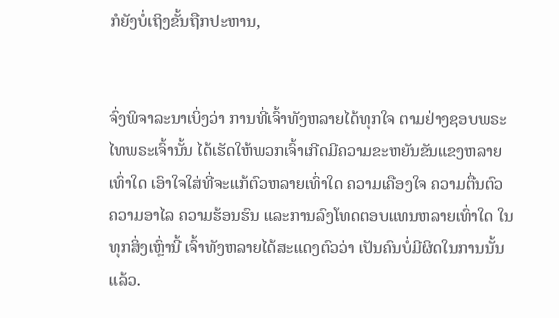ກໍຍັງບໍ່ເຖິງຂັ້ນຖືກປະຫານ,


ຈົ່ງພິຈາລະນາເບິ່ງວ່າ ການທີ່ເຈົ້າທັງຫລາຍໄດ້ທຸກໃຈ ຕາມຢ່າງຊອບພຣະໄທພຣະເຈົ້ານັ້ນ ໄດ້ເຮັດໃຫ້ພວກເຈົ້າເກີດມີຄວາມຂະຫຍັນຂັນແຂງຫລາຍເທົ່າໃດ ເອົາໃຈໃສ່ທີ່ຈະແກ້ຕົວຫລາຍເທົ່າໃດ ຄວາມເຄືອງໃຈ ຄວາມຕື່ນຕົວ ຄວາມອາໄລ ຄວາມຮ້ອນຮົນ ແລະການລົງໂທດຕອບແທນຫລາຍເທົ່າໃດ ໃນທຸກສິ່ງເຫຼົ່ານີ້ ເຈົ້າທັງຫລາຍໄດ້ສະແດງຕົວວ່າ ເປັນຄົນບໍ່ມີຜິດໃນການນັ້ນແລ້ວ.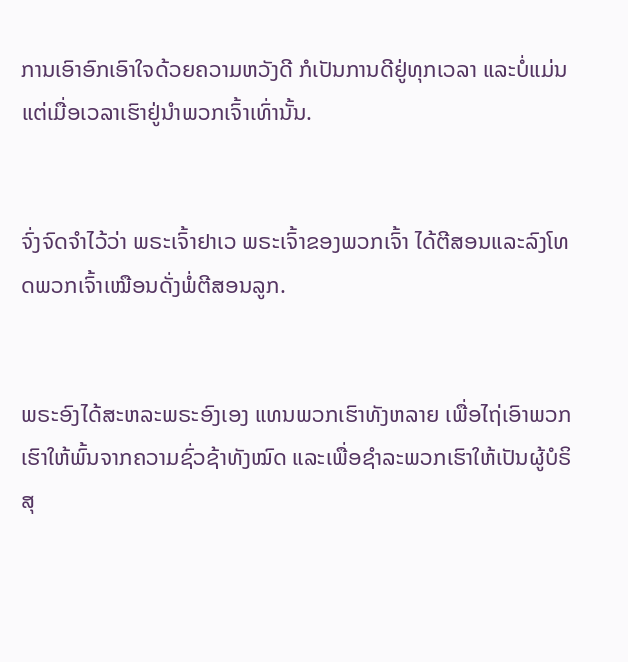ການເອົາອົກເອົາໃຈດ້ວຍຄວາມຫວັງດີ ກໍເປັນການດີຢູ່ທຸກເວລາ ແລະບໍ່ແມ່ນແຕ່ເມື່ອເວລາເຮົາຢູ່ນຳພວກເຈົ້າເທົ່ານັ້ນ.


ຈົ່ງຈົດຈຳໄວ້ວ່າ ພຣະເຈົ້າຢາເວ ພຣະເຈົ້າຂອງພວກເຈົ້າ ໄດ້ຕີສອນແລະລົງໂທດພວກເຈົ້າເໝືອນດັ່ງພໍ່ຕີສອນລູກ.


ພຣະອົງໄດ້ສະຫລະພຣະອົງເອງ ແທນພວກເຮົາທັງຫລາຍ ເພື່ອໄຖ່ເອົາພວກເຮົາໃຫ້ພົ້ນຈາກຄວາມຊົ່ວຊ້າທັງໝົດ ແລະເພື່ອຊຳລະພວກເຮົາໃຫ້ເປັນຜູ້ບໍຣິສຸ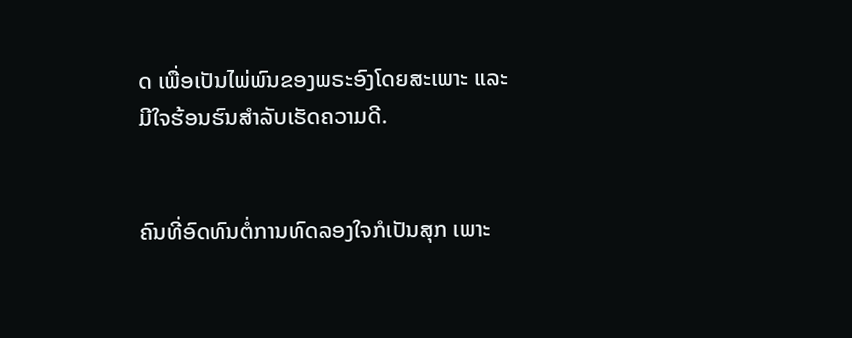ດ ເພື່ອເປັນໄພ່ພົນຂອງພຣະອົງໂດຍສະເພາະ ແລະມີໃຈຮ້ອນຮົນສຳລັບເຮັດຄວາມດີ.


ຄົນທີ່ອົດທົນຕໍ່ການທົດລອງໃຈກໍເປັນສຸກ ເພາະ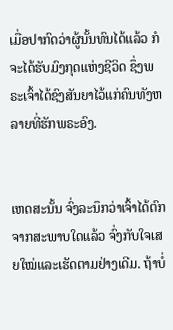ເມື່ອປາກົດວ່າຜູ້ນັ້ນທົນໄດ້ແລ້ວ ກໍຈະໄດ້ຮັບມົງກຸດແຫ່ງຊີວິດ ຊຶ່ງພຣະເຈົ້າໄດ້ຊົງສັນຍາໄວ້ແກ່ຄົນທັງຫລາຍທີ່ຮັກພຣະອົງ.


ເຫດສະນັ້ນ ຈົ່ງລະນຶກວ່າເຈົ້າໄດ້ຕົກຈາກສະພາບໃດແລ້ວ ຈົ່ງກັບໃຈເສຍໃໝ່ແລະເຮັດຕາມຢ່າງເດີມ. ຖ້າບໍ່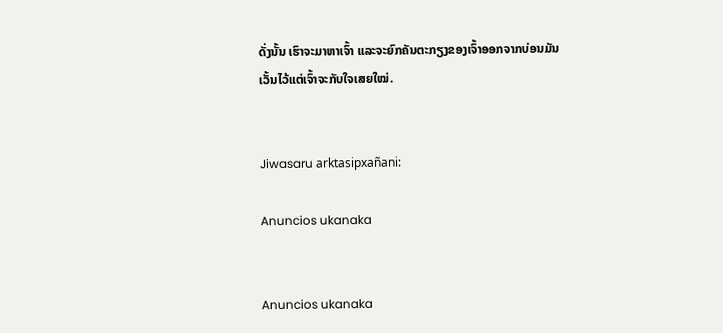ດັ່ງນັ້ນ ເຮົາຈະມາຫາເຈົ້າ ແລະຈະຍົກຄັນຕະກຽງຂອງເຈົ້າອອກຈາກບ່ອນມັນ ເວັ້ນໄວ້ແຕ່ເຈົ້າຈະກັບໃຈເສຍໃໝ່.


Jiwasaru arktasipxañani:

Anuncios ukanaka


Anuncios ukanaka